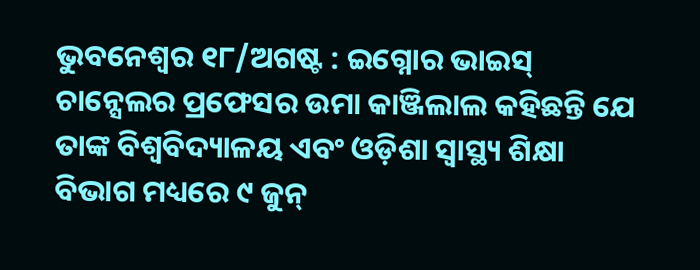ଭୁବନେଶ୍ୱର ୧୮/ଅଗଷ୍ଟ : ଇଗ୍ନୋର ଭାଇସ୍ ଚାନ୍ସେଲର ପ୍ରଫେସର ଉମା କାଞ୍ଜିଲାଲ କହିଛନ୍ତି ଯେ ତାଙ୍କ ବିଶ୍ୱବିଦ୍ୟାଳୟ ଏବଂ ଓଡ଼ିଶା ସ୍ୱାସ୍ଥ୍ୟ ଶିକ୍ଷା ବିଭାଗ ମଧ୍ୟରେ ୯ ଜୁନ୍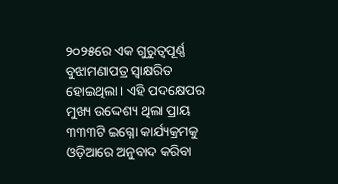୨୦୨୫ରେ ଏକ ଗୁରୁତ୍ୱପୂର୍ଣ୍ଣ ବୁଝାମଣାପତ୍ର ସ୍ୱାକ୍ଷରିତ ହୋଇଥିଲା। ଏହି ପଦକ୍ଷେପର ମୁଖ୍ୟ ଉଦ୍ଦେଶ୍ୟ ଥିଲା ପ୍ରାୟ ୩୩୩ଟି ଇଗ୍ନୋ କାର୍ଯ୍ୟକ୍ରମକୁ ଓଡ଼ିଆରେ ଅନୁବାଦ କରିବା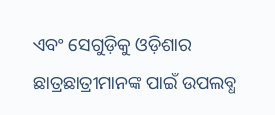ଏବଂ ସେଗୁଡ଼ିକୁ ଓଡ଼ିଶାର ଛାତ୍ରଛାତ୍ରୀମାନଙ୍କ ପାଇଁ ଉପଲବ୍ଧ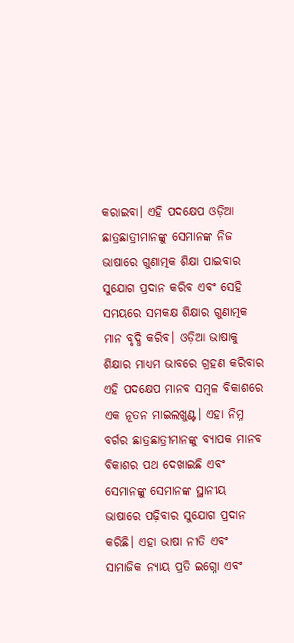କରାଇବା। ଏହି ପଦକ୍ଷେପ ଓଡ଼ିଆ ଛାତ୍ରଛାତ୍ରୀମାନଙ୍କୁ ସେମାନଙ୍କ ନିଜ ଭାଷାରେ ଗୁଣାତ୍ମକ ଶିକ୍ଷା ପାଇବାର ସୁଯୋଗ ପ୍ରଦାନ କରିବ ଏବଂ ସେହି ସମୟରେ ସମକକ୍ଷ ଶିକ୍ଷାର ଗୁଣାତ୍ମକ ମାନ ବୃଦ୍ଧି କରିବ। ଓଡ଼ିଆ ଭାଷାକୁ ଶିକ୍ଷାର ମାଧ୍ୟମ ଭାବରେ ଗ୍ରହଣ କରିବାର ଏହି ପଦକ୍ଷେପ ମାନବ ସମ୍ବଳ ବିକାଶରେ ଏକ ନୂତନ ମାଇଲଖୁଣ୍ଟ। ଏହା ନିମ୍ନ ବର୍ଗର ଛାତ୍ରଛାତ୍ରୀମାନଙ୍କୁ ବ୍ୟାପକ ମାନବ ବିକାଶର ପଥ ଦେଖାଇଛି ଏବଂ ସେମାନଙ୍କୁ ସେମାନଙ୍କ ସ୍ଥାନୀୟ ଭାଷାରେ ପଢ଼ିବାର ସୁଯୋଗ ପ୍ରଦାନ କରିଛି। ଏହା ଭାଷା ନୀତି ଏବଂ ସାମାଜିକ ନ୍ୟାୟ ପ୍ରତି ଇଗ୍ନୋ ଏବଂ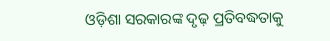ଓଡ଼ିଶା ସରକାରଙ୍କ ଦୃଢ଼ ପ୍ରତିବଦ୍ଧତାକୁ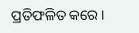ପ୍ରତିଫଳିତ କରେ।